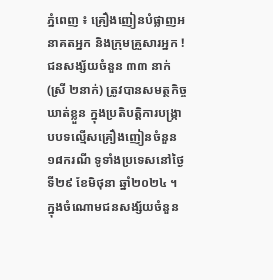ភ្នំពេញ ៖ គ្រឿងញៀនបំផ្លាញអនាគតអ្នក និងក្រុមគ្រួសារអ្នក ! ជនសង្ស័យចំនួន ៣៣ នាក់ (ស្រី ២នាក់) ត្រូវបានសមត្ថកិច្ចឃាត់ខ្លួន ក្នុងប្រតិបត្តិការបង្ក្រាបបទល្មើសគ្រឿងញៀនចំនួន ១៨ករណី ទូទាំងប្រទេសនៅថ្ងៃទី២៩ ខែមិថុនា ឆ្នាំ២០២៤ ។
ក្នុងចំណោមជនសង្ស័យចំនួន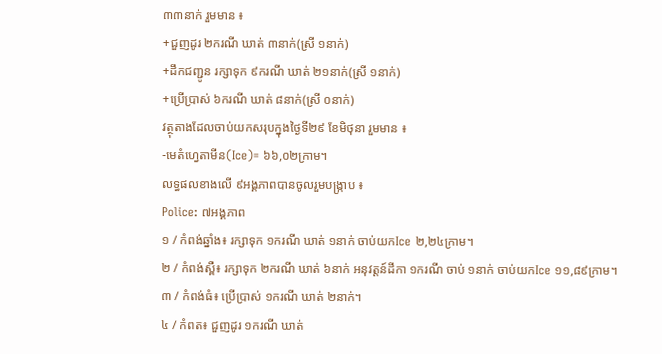៣៣នាក់ រួមមាន ៖
+ជួញដូរ ២ករណី ឃាត់ ៣នាក់(ស្រី ១នាក់)
+ដឹកជញ្ជូន រក្សាទុក ៩ករណី ឃាត់ ២១នាក់(ស្រី ១នាក់)
+ប្រើប្រាស់ ៦ករណី ឃាត់ ៨នាក់(ស្រី ០នាក់)
វត្ថុតាងដែលចាប់យកសរុបក្នុងថ្ងៃទី២៩ ខែមិថុនា រួមមាន ៖
-មេតំហ្វេតាមីន(Ice)= ៦៦,០២ក្រាម។
លទ្ធផលខាងលើ ៩អង្គភាពបានចូលរួមបង្ក្រាប ៖
Police: ៧អង្គភាព
១ / កំពង់ឆ្នាំង៖ រក្សាទុក ១ករណី ឃាត់ ១នាក់ ចាប់យកIce ២,២៤ក្រាម។
២ / កំពង់ស្ពឺ៖ រក្សាទុក ២ករណី ឃាត់ ៦នាក់ អនុវត្តន៍ដីកា ១ករណី ចាប់ ១នាក់ ចាប់យកIce ១១,៨៩ក្រាម។
៣ / កំពង់ធំ៖ ប្រើប្រាស់ ១ករណី ឃាត់ ២នាក់។
៤ / កំពត៖ ជួញដូរ ១ករណី ឃាត់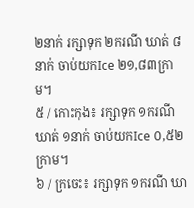២នាក់ រក្សាទុក ២ករណី ឃាត់ ៨នាក់ ចាប់យកIce ២១,៨៣ក្រាម។
៥ / កោះកុង៖ រក្សាទុក ១ករណី ឃាត់ ១នាក់ ចាប់យកIce ០,៥២ក្រាម។
៦ / ក្រចេះ៖ រក្សាទុក ១ករណី ឃា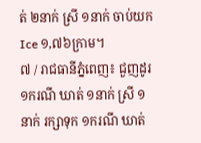ត់ ២នាក់ ស្រី ១នាក់ ចាប់យកIce ១,៧៦ក្រាម។
៧ / រាជធានីភ្នំពេញ៖ ជួញដូរ ១ករណី ឃាត់ ១នាក់ ស្រី ១នាក់ រក្សាទុក ១ករណី ឃាត់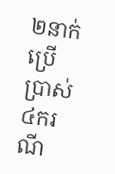២នាក់ ប្រើប្រាស់ ៤ករណី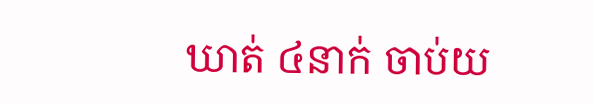ឃាត់ ៤នាក់ ចាប់យ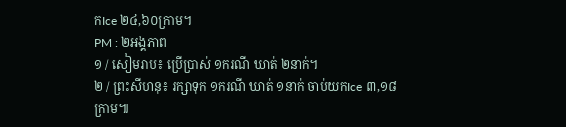កIce ២៤,៦០ក្រាម។
PM : ២អង្គភាព
១ / សៀមរាប៖ ប្រើប្រាស់ ១ករណី ឃាត់ ២នាក់។
២ / ព្រះសីហនុ៖ រក្សាទុក ១ករណី ឃាត់ ១នាក់ ចាប់យកIce ៣,១៨ក្រាម៕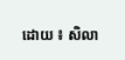ដោយ ៖ សិលា